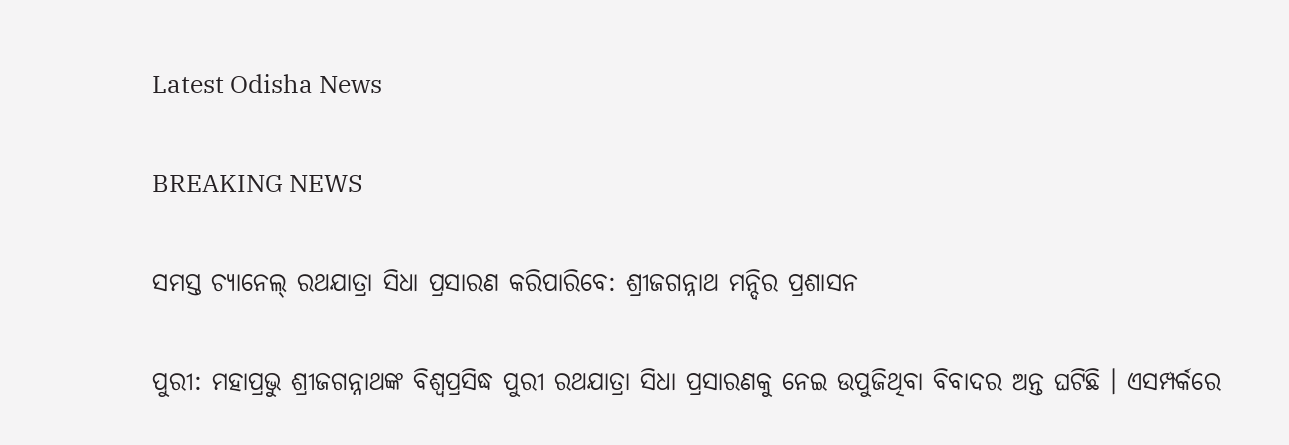Latest Odisha News

BREAKING NEWS

ସମସ୍ତ ଚ୍ୟାନେଲ୍ ରଥଯାତ୍ରା ସିଧା ପ୍ରସାରଣ କରିପାରିବେ: ଶ୍ରୀଜଗନ୍ନାଥ ମନ୍ଦିର ପ୍ରଶାସନ

ପୁରୀ: ମହାପ୍ରଭୁ ଶ୍ରୀଜଗନ୍ନାଥଙ୍କ ବିଶ୍ୱପ୍ରସିଦ୍ଧ ପୁରୀ ରଥଯାତ୍ରା ସିଧା ପ୍ରସାରଣକୁ ନେଇ ଉପୁଜିଥିବା ବିବାଦର ଅନ୍ତ ଘଟିଛି । ଏସମ୍ପର୍କରେ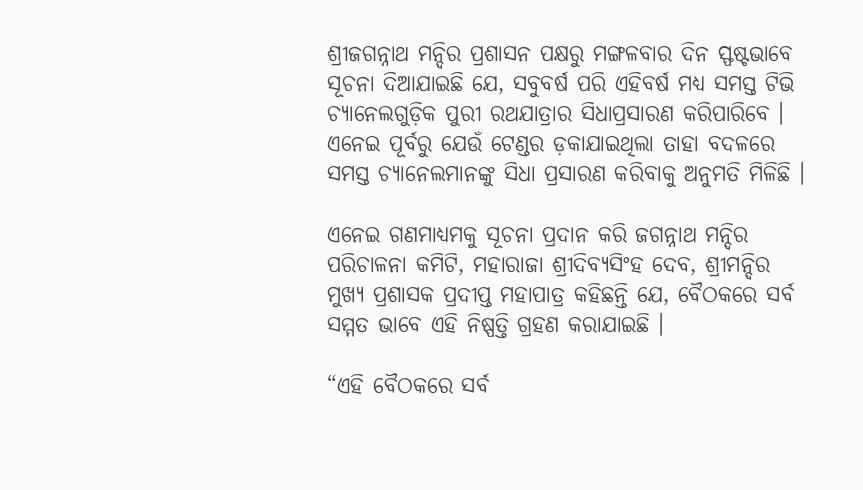ଶ୍ରୀଜଗନ୍ନାଥ ମନ୍ଦିର ପ୍ରଶାସନ ପକ୍ଷରୁ ମଙ୍ଗଳବାର ଦିନ ସ୍ଫଷ୍ଟଭାବେ ସୂଚନା ଦିଆଯାଇଛି ଯେ, ସବୁବର୍ଷ ପରି ଏହିବର୍ଷ ମଧ୍ୟ ସମସ୍ତ ଟିଭି ଚ୍ୟାନେଲଗୁଡ଼ିକ ପୁରୀ ରଥଯାତ୍ରାର ସିଧାପ୍ରସାରଣ କରିପାରିବେ । ଏନେଇ ପୂର୍ବରୁ ଯେଉଁ ଟେଣ୍ଡର ଡ଼କାଯାଇଥିଲା ତାହା ବଦଳରେ ସମସ୍ତ ଚ୍ୟାନେଲମାନଙ୍କୁ ସିଧା ପ୍ରସାରଣ କରିବାକୁ ଅନୁମତି ମିଳିଛି ।

ଏନେଇ ଗଣମାଧ୍ୟମକୁ ସୂଚନା ପ୍ରଦାନ କରି ଜଗନ୍ନାଥ ମନ୍ଦିର ପରିଚାଳନା କମିଟି, ମହାରାଜା ଶ୍ରୀଦିବ୍ୟସିଂହ ଦେବ, ଶ୍ରୀମନ୍ଦିର ମୁଖ୍ୟ ପ୍ରଶାସକ ପ୍ରଦୀପ୍ତ ମହାପାତ୍ର କହିଛନ୍ତି ଯେ, ବୈଠକରେ ସର୍ବ ସମ୍ମତ ଭାବେ ଏହି ନିଷ୍ପତ୍ତି ଗ୍ରହଣ କରାଯାଇଛି ।

“ଏହି ବୈଠକରେ ସର୍ବ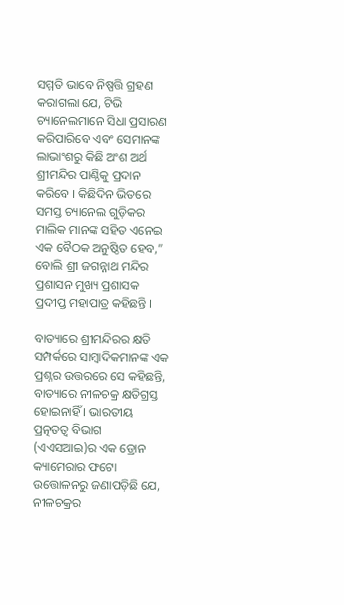ସମ୍ମତି ଭାବେ ନିଷ୍ପତ୍ତି ଗ୍ରହଣ କରାଗଲା ଯେ, ଟିଭି ଚ୍ୟାନେଲମାନେ ସିଧା ପ୍ରସାରଣ କରିପାରିବେ ଏବଂ ସେମାନଙ୍କ ଲାଭାଂଶରୁ କିଛି ଅଂଶ ଅର୍ଥ ଶ୍ରୀମନ୍ଦିର ପାଣ୍ଠିକୁ ପ୍ରଦାନ କରିବେ । କିଛିଦିନ ଭିତରେ ସମସ୍ତ ଚ୍ୟାନେଲ ଗୁଡ଼ିକର ମାଲିକ ମାନଙ୍କ ସହିତ ଏନେଇ ଏକ ବୈଠକ ଅନୁଷ୍ଠିତ ହେବ,” ବୋଲି ଶ୍ରୀ ଜଗନ୍ନାଥ ମନ୍ଦିର ପ୍ରଶାସନ ମୁଖ୍ୟ ପ୍ରଶାସକ ପ୍ରଦୀପ୍ତ ମହାପାତ୍ର କହିଛନ୍ତି ।

ବାତ୍ୟାରେ ଶ୍ରୀମନ୍ଦିରର କ୍ଷତି ସମ୍ପର୍କରେ ସାମ୍ବାଦିକମାନଙ୍କ ଏକ ପ୍ରଶ୍ନର ଉତ୍ତରରେ ସେ କହିଛନ୍ତି, ବାତ୍ୟାରେ ନୀଳଚକ୍ର କ୍ଷତିଗ୍ରସ୍ତ ହୋଇନାହିଁ । ଭାରତୀୟ ପ୍ରତ୍ନତତ୍ୱ ବିଭାଗ (ଏଏସଆଇ)ର ଏକ ଡ୍ରୋନ କ୍ୟାମେରାର ଫଟୋ ଉତ୍ତୋଳନରୁ ଜଣାପଡ଼ିଛି ଯେ, ନୀଳଚକ୍ରର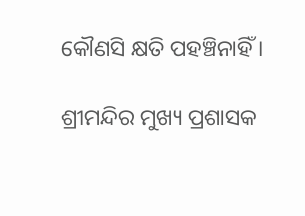କୌଣସି କ୍ଷତି ପହଞ୍ଚିନାହିଁ ।

ଶ୍ରୀମନ୍ଦିର ମୁଖ୍ୟ ପ୍ରଶାସକ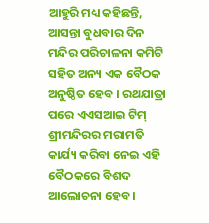ଆହୁରି ମଧ୍ୟ କହିଛନ୍ତି, ଆସନ୍ତା ବୁଧବାର ଦିନ ମନ୍ଦିର ପରିଚାଳନା କମିଟି ସହିତ ଅନ୍ୟ ଏକ ବୈଠକ ଅନୁଷ୍ଠିତ ହେବ । ରଥଯାତ୍ରା ପରେ ଏଏସଆଇ ଟିମ୍ ଶ୍ରୀମନ୍ଦିରର ମରାମତି କାର୍ଯ୍ୟ କରିବା ନେଇ ଏହି ବୈଠକରେ ବିଶଦ ଆଲୋଚନା ହେବ ।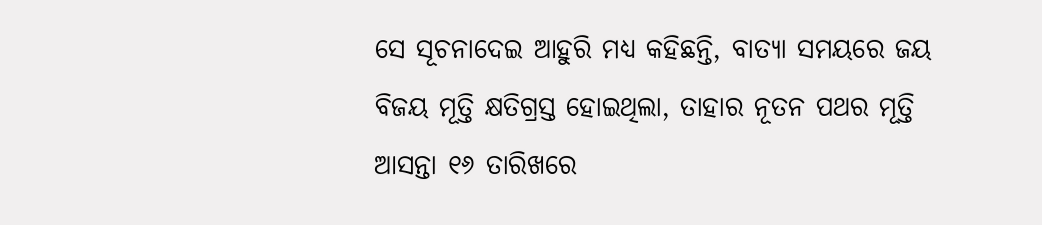ସେ ସୂଚନାଦେଇ ଆହୁରି ମଧ୍ୟ କହିଛନ୍ତି, ବାତ୍ୟା ସମୟରେ ଜୟ ବିଜୟ ମୂତ୍ତି କ୍ଷତିଗ୍ରସ୍ତ ହୋଇଥିଲା, ତାହାର ନୂତନ ପଥର ମୂତ୍ତି ଆସନ୍ତା ୧୬ ତାରିଖରେ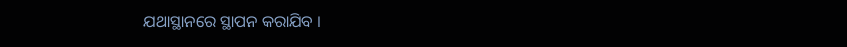ଯଥାସ୍ଥାନରେ ସ୍ଥାପନ କରାଯିବ ।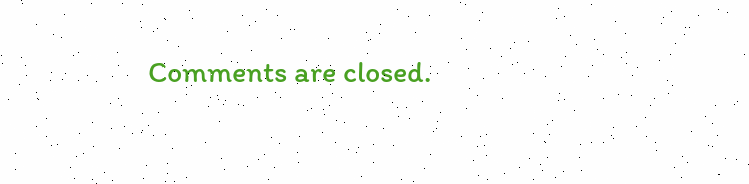Comments are closed.